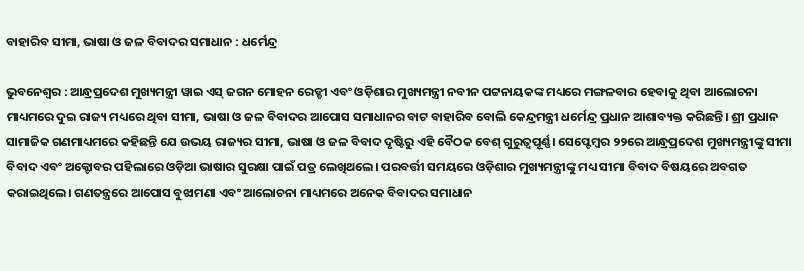ବାହାରିବ ସୀମା, ଭାଷା ଓ ଜଳ ବିବାଦର ସମାଧାନ : ଧର୍ମେନ୍ଦ୍ର

ଭୁବନେଶ୍ବର : ଆନ୍ଧ୍ରପ୍ରଦେଶ ମୁଖ୍ୟମନ୍ତ୍ରୀ ୱାଇ ଏସ୍ ଜଗନ ମୋହନ ରେଡ୍ଡୀ ଏବଂ ଓଡ଼ିଶାର ମୁଖ୍ୟମନ୍ତ୍ରୀ ନବୀନ ପଟ୍ଟନାୟକଙ୍କ ମଧ୍ୟରେ ମଙ୍ଗଳବାର ହେବାକୁ ଥିବା ଆଲୋଚନା ମାଧ୍ୟମରେ ଦୁଇ ରାଜ୍ୟ ମଧ୍ୟରେ ଥିବା ସୀମା, ଭାଷା ଓ ଜଳ ବିବାଦର ଆପୋସ ସମାଧାନର ବାଟ ବାହାରିବ ବୋଲି କେନ୍ଦ୍ରମନ୍ତ୍ରୀ ଧର୍ମେନ୍ଦ୍ର ପ୍ରଧାନ ଆଶାବ୍ୟକ୍ତ କରିଛନ୍ତି। ଶ୍ରୀ ପ୍ରଧାନ ସାମାଜିକ ଗଣମାଧ୍ୟମରେ କହିଛନ୍ତି ଯେ ଉଭୟ ରାଜ୍ୟର ସୀମା, ଭାଷା ଓ ଜଳ ବିବାଦ ଦୃଷ୍ଟିରୁ ଏହି ବୈଠକ ବେଶ୍ ଗୁରୁତ୍ୱପୂର୍ଣ୍ଣ। ସେପ୍ଟେମ୍ବର ୨୨ରେ ଆନ୍ଧ୍ରପ୍ରଦେଶ ମୁଖ୍ୟମନ୍ତ୍ରୀଙ୍କୁ ସୀମା ବିବାଦ ଏବଂ ଅକ୍ଟୋବର ପହିଲାରେ ଓଡ଼ିଆ ଭାଷାର ସୁରକ୍ଷା ପାଇଁ ପତ୍ର ଲେଖିଥଲେ। ପରବର୍ତ୍ତୀ ସମୟରେ ଓଡ଼ିଶାର ମୁଖ୍ୟମନ୍ତ୍ରୀଙ୍କୁ ମଧ୍ୟ ସୀମା ବିବାଦ ବିଷୟରେ ଅବଗତ କରାଇଥିଲେ। ଗଣତନ୍ତ୍ରରେ ଆପୋସ ବୁଝାମଣା ଏବଂ ଆଲୋଚନା ମାଧ୍ୟମରେ ଅନେକ ବିବାଦର ସମାଧାନ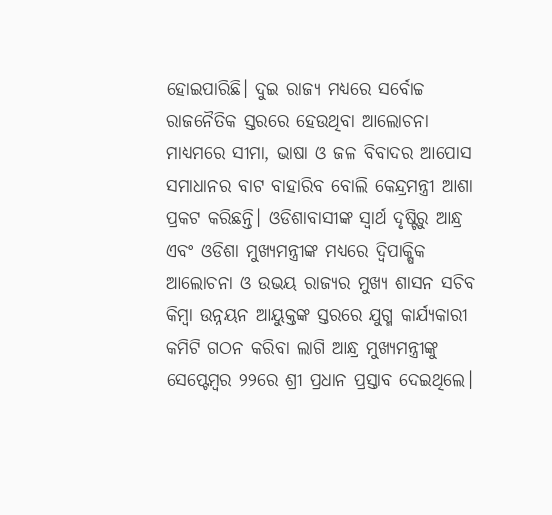ହୋଇପାରିଛି। ଦୁଇ ରାଜ୍ୟ ମଧ୍ୟରେ ସର୍ବୋଚ୍ଚ ରାଜନୈତିକ ସ୍ତରରେ ହେଉଥିବା ଆଲୋଚନା ମାଧ୍ୟମରେ ସୀମା, ଭାଷା ଓ ଜଳ ବିବାଦର ଆପୋସ ସମାଧାନର ବାଟ ବାହାରିବ ବୋଲି କେନ୍ଦ୍ରମନ୍ତ୍ରୀ ଆଶା ପ୍ରକଟ କରିଛନ୍ତି। ଓଡିଶାବାସୀଙ୍କ ସ୍ୱାର୍ଥ ଦୃଷ୍ଟିରୁ ଆନ୍ଧ୍ର ଏବଂ ଓଡିଶା ମୁଖ୍ୟମନ୍ତ୍ରୀଙ୍କ ମଧ୍ୟରେ ଦ୍ୱିପାକ୍ଷିକ ଆଲୋଚନା ଓ ଉଭୟ ରାଜ୍ୟର ମୁଖ୍ୟ ଶାସନ ସଚିବ କିମ୍ବା ଉନ୍ନୟନ ଆୟୁକ୍ତଙ୍କ ସ୍ତରରେ ଯୁଗ୍ମ କାର୍ଯ୍ୟକାରୀ କମିଟି ଗଠନ କରିବା ଲାଗି ଆନ୍ଧ୍ର ମୁଖ୍ୟମନ୍ତ୍ରୀଙ୍କୁ ସେପ୍ଟେମ୍ବର ୨୨ରେ ଶ୍ରୀ ପ୍ରଧାନ ପ୍ରସ୍ତାବ ଦେଇଥିଲେ।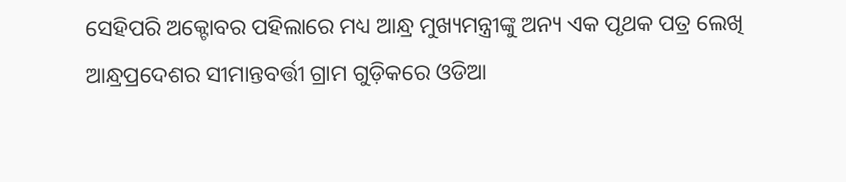ସେହିପରି ଅକ୍ଟୋବର ପହିଲାରେ ମଧ୍ୟ ଆନ୍ଧ୍ର ମୁଖ୍ୟମନ୍ତ୍ରୀଙ୍କୁ ଅନ୍ୟ ଏକ ପୃଥକ ପତ୍ର ଲେଖି ଆନ୍ଧ୍ରପ୍ରଦେଶର ସୀମାନ୍ତବର୍ତ୍ତୀ ଗ୍ରାମ ଗୁଡ଼ିକରେ ଓଡିଆ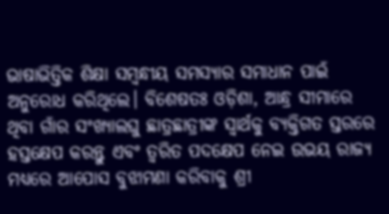ଭାଷାଭିତ୍ତିକ ଶିକ୍ଷା ସମ୍ବନ୍ଧୀୟ ସମସ୍ୟାର ସମାଧାନ ପାଇଁ ଅନୁରୋଧ କରିଥିଲେ। ବିଶେଷତଃ ଓଡ଼ିଶା, ଆନ୍ଧ୍ର ସୀମାରେ ଥିବା ଗାଁର ସଂଖ୍ୟାଲଘୁ ଛାତ୍ରଛାତ୍ରୀଙ୍କ ସ୍ୱାର୍ଥକୁ ବ୍ୟକ୍ତିଗତ ସ୍ତରରେ ହସ୍ତକ୍ଷେପ କରନ୍ତୁ ଏବଂ ତ୍ୱରିତ ପଦକ୍ଷେପ ନେଇ ଉଭୟ ରାଜ୍ୟ ମଧ୍ୟରେ ଆପୋସ ବୁଝାମଣା କରିବାକୁ ଶ୍ରୀ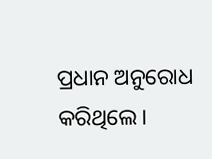ପ୍ରଧାନ ଅନୁରୋଧ କରିଥିଲେ।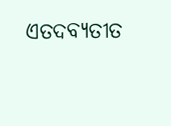ଏତଦବ୍ୟତୀତ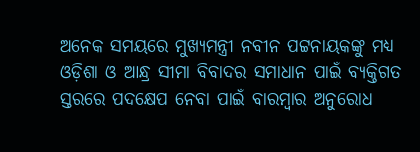ଅନେକ ସମୟରେ ମୁଖ୍ୟମନ୍ତ୍ରୀ ନବୀନ ପଟ୍ଟନାୟକଙ୍କୁ ମଧ୍ୟ ଓଡ଼ିଶା ଓ ଆନ୍ଧ୍ର ସୀମା ବିବାଦର ସମାଧାନ ପାଇଁ ବ୍ୟକ୍ତିଗତ ସ୍ତରରେ ପଦକ୍ଷେପ ନେବା ପାଇଁ ବାରମ୍ବାର ଅନୁରୋଧ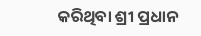କରିଥିବା ଶ୍ରୀ ପ୍ରଧାନ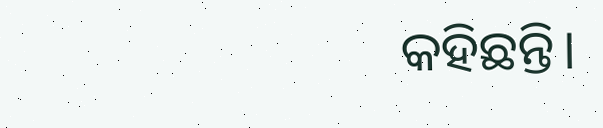କହିଛନ୍ତି।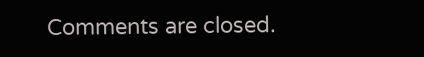Comments are closed.